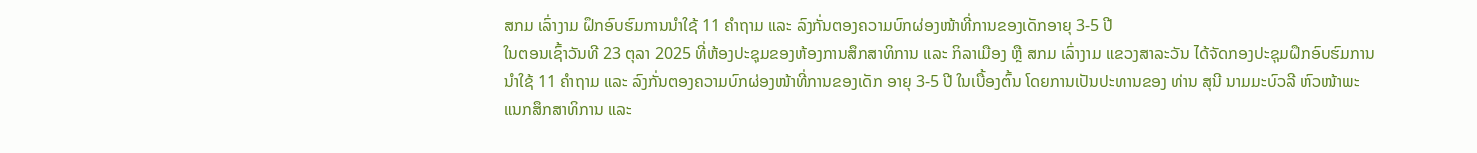ສກມ ເລົ່າງາມ ຝຶກອົບຮົມການນຳໃຊ້ 11 ຄໍາຖາມ ແລະ ລົງກັ່ນຕອງຄວາມບົກຜ່ອງໜ້າທີ່ການຂອງເດັກອາຍຸ 3-5 ປີ
ໃນຕອນເຊົ້າວັນທີ 23 ຕຸລາ 2025 ທີ່ຫ້ອງປະຊຸມຂອງຫ້ອງການສຶກສາທິການ ແລະ ກິລາເມືອງ ຫຼື ສກມ ເລົ່າງາມ ແຂວງສາລະວັນ ໄດ້ຈັດກອງປະຊຸມຝຶກອົບຮົມການນຳໃຊ້ 11 ຄຳຖາມ ແລະ ລົງກັ່ນຕອງຄວາມບົກຜ່ອງໜ້າທີ່ການຂອງເດັກ ອາຍຸ 3-5 ປີ ໃນເບື້ອງຕົ້ນ ໂດຍການເປັນປະທານຂອງ ທ່ານ ສຸນີ ນາມມະບົວລີ ຫົວໜ້າພະແນກສຶກສາທິການ ແລະ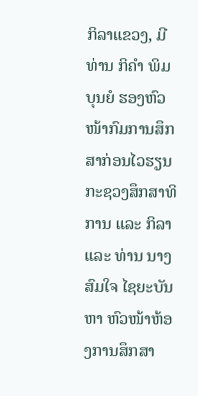ກິລາແຂວງ, ມີທ່ານ ກິຄຳ ພິມບຸນຍໍ ຮອງຫົວໜ້າກົມການສຶກສາກ່ອນໄວຮຽນ ກະຊວງສຶກສາທິການ ແລະ ກິລາ ແລະ ທ່ານ ນາງ ສົມໃຈ ໄຊຍະບັນຫາ ຫົວໜ້າຫ້ອງການສຶກສາ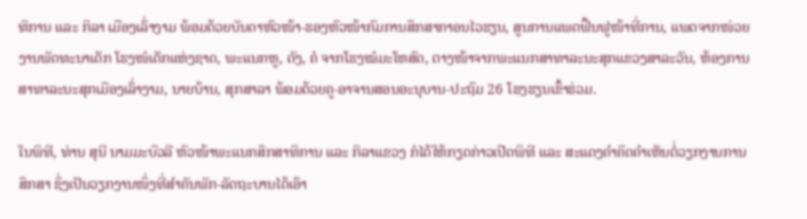ທິການ ແລະ ກິລາ ເມືອງເລົ່າງາມ ພ້ອມດ້ວຍບັນດາຫົວໜ້າ-ຮອງຫົວໜ້າກົມການສຶກສາກາອນໄວຮຽນ, ສູນການແພດຟື້ນຟູໜ້າທີ່ການ, ແພດຈາກໜ່ວຍງານພັດທະນາເດັກ ໂຮງໜໍເດັກແຫ່ງຊາດ, ພະແນກຫູ, ດັງ, ຄໍ ຈາກໂຮງໝໍມະໂຫສົດ, ຕາງໜ້າຈາກພະແນກສາທາລະນະສຸກແຂວງສາລະວັນ, ຫ້ອງການສາທາລະນະສຸກເມືອງເລົ່າງາມ, ນາຍບ້ານ, ສຸກສາລາ ພ້ອມດ້ວຍຄູ-ອາຈານສອນອະນຸບານ-ປະຖົມ 26 ໂຮງຮຽນເຂົ້າຮ່ວມ.

ໃນພິທີ, ທ່ານ ສຸນີ ນາມມະບົວລີ ຫົວໜ້າພະແນກສຶກສາທິການ ແລະ ກິລາແຂວງ ກໍໄດ້ໃຫ້ກຽດກ່າວເປີດພິທີ ແລະ ສະແດງຄຳຄິດຄຳເຫັນຕໍ່ວຽກງານການສຶກສາ ຊຶ່ງເປັນວຽກງານໜຶ່ງທີ່ສຳຄັນພັກ-ລັດຖະບານໄດ້ເອົາ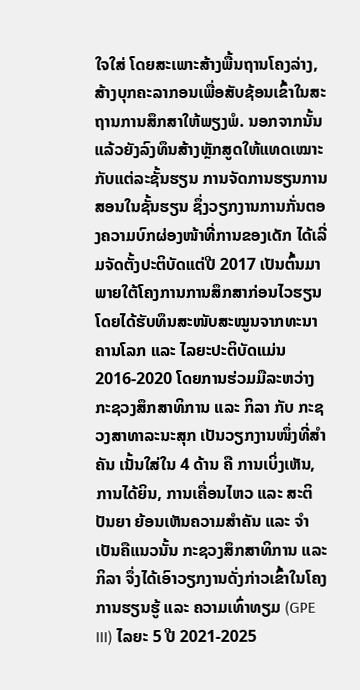ໃຈໃສ່ ໂດຍສະເພາະສ້າງພື້ນຖານໂຄງລ່າງ, ສ້າງບຸກຄະລາກອນເພື່ອສັບຊ້ອນເຂົ້າໃນສະຖານການສຶກສາໃຫ້ພຽງພໍ. ນອກຈາກນັ້ນແລ້ວຍັງລົງທຶນສ້າງຫຼັກສູດໃຫ້ແທດເໝາະກັບແຕ່ລະຊັ້ນຮຽນ ການຈັດການຮຽນການສອນໃນຊັ້ນຮຽນ ຊຶ່ງວຽກງານການກັ່ນຕອງຄວາມບົກຜ່ອງໜ້າທີ່ການຂອງເດັກ ໄດ້ເລີ່ມຈັດຕັ້ງປະຕິບັດແຕ່ປີ 2017 ເປັນຕົ້ນມາ ພາຍໃຕ້ໂຄງການການສຶກສາກ່ອນໄວຮຽນ ໂດຍໄດ້ຮັບທຶນສະໜັບສະໝູນຈາກທະນາຄານໂລກ ແລະ ໄລຍະປະຕິບັດແມ່ນ 2016-2020 ໂດຍການຮ່ວມມືລະຫວ່າງ ກະຊວງສຶກສາທິການ ແລະ ກິລາ ກັບ ກະຊວງສາທາລະນະສຸກ ເປັນວຽກງານໜຶ່ງທີ່ສຳຄັນ ເນັ້ນໃສ່ໃນ 4 ດ້ານ ຄື ການເບິ່ງເຫັນ, ການໄດ້ຍິນ, ການເຄື່ອນໄຫວ ແລະ ສະຕິປັນຍາ ຍ້ອນເຫັນຄວາມສໍາຄັນ ແລະ ຈໍາເປັນຄືແນວນັ້ນ ກະຊວງສຶກສາທິການ ແລະ ກິລາ ຈຶ່ງໄດ້ເອົາວຽກງານດັ່ງກ່າວເຂົ້າໃນໂຄງການຮຽນຮູ້ ແລະ ຄວາມເທົ່າທຽມ (GPE III) ໄລຍະ 5 ປີ 2021-2025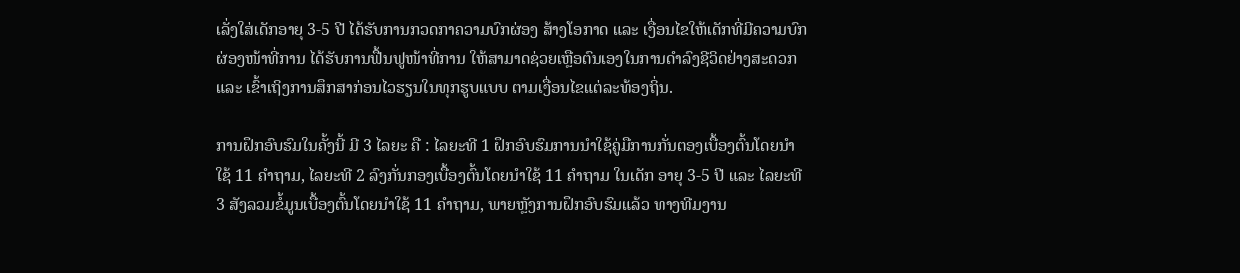ເລັ່ງໃສ່ເດັກອາຍຸ 3-5 ປີ ໄດ້ຮັບການກວດກາຄວາມບົກຜ່ອງ ສ້າງໂອກາດ ແລະ ເງື່ອນໄຂໃຫ້ເດັກທີ່ມີຄວາມບົກຜ່ອງໜ້າທີ່ການ ໄດ້ຮັບການຟື້ນຟູໜ້າທີ່ການ ໃຫ້ສາມາດຊ່ວຍເຫຼືອຕົນເອງໃນການດໍາລົງຊີວິດຢ່າງສະດວກ ແລະ ເຂົ້າເຖິງການສຶກສາກ່ອນໄວຮຽນໃນທຸກຮູບແບບ ຕາມເງື່ອນໄຂແຕ່ລະທ້ອງຖິ່ນ.

ການຝຶກອົບຮົມໃນຄັ້ງນີ້ ມີ 3 ໄລຍະ ຄື : ໄລຍະທີ 1 ຝຶກອົບຮົມການນໍາໃຊ້ຄູ່ມືການກັ່ນຕອງເບື້ອງຕົ້ນໂດຍນໍາໃຊ້ 11 ຄໍາຖາມ, ໄລຍະທີ 2 ລົງກັ່ນກອງເບື້ອງຕົ້ນໂດຍນໍາໃຊ້ 11 ຄໍາຖາມ ໃນເດັກ ອາຍຸ 3-5 ປີ ແລະ ໄລຍະທີ 3 ສັງລວມຂໍ້ມູນເບື້ອງຕົ້ນໂດຍນໍາໃຊ້ 11 ຄໍາຖາມ, ພາຍຫຼັງການຝຶກອົບຮົມແລ້ວ ທາງທີມງານ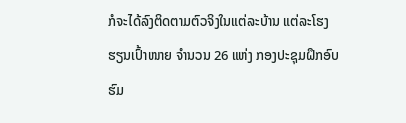ກໍຈະໄດ້ລົງຕິດຕາມຕົວຈິງໃນແຕ່ລະບ້ານ ແຕ່ລະໂຮງຮຽນເປົ້າໜາຍ ຈຳນວນ 26 ແຫ່ງ ກອງປະຊຸມຝຶກອົບຮົມ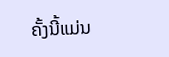ຄັ້ງນີ້ແມ່ນ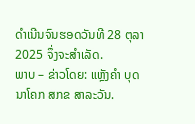ດຳເນີນຈົນຮອດວັນທີ 28 ຕຸລາ 2025 ຈຶ່ງຈະສຳເລັດ.
ພາບ – ຂ່າວໂດຍ: ແຫຼັງຄຳ ບຸດນາໂຄກ ສກຂ ສາລະວັນ.